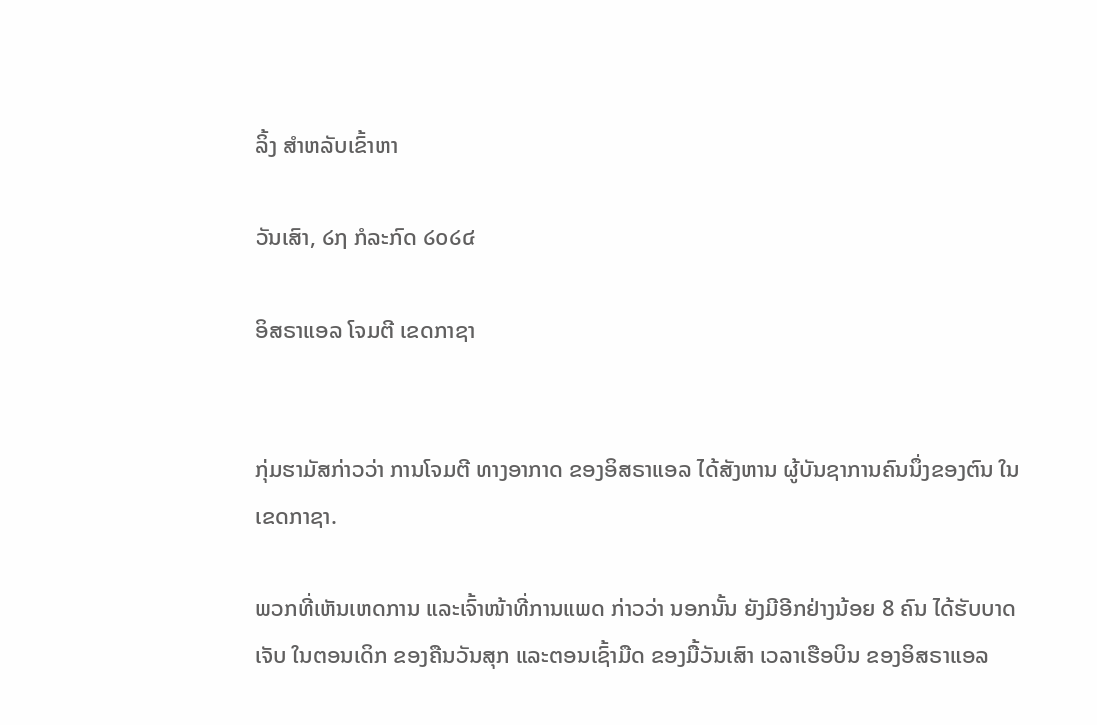ລິ້ງ ສຳຫລັບເຂົ້າຫາ

ວັນເສົາ, ໒໗ ກໍລະກົດ ໒໐໒໔

ອິສຣາແອລ ໂຈມຕີ ເຂດກາຊາ


ກຸ່ມຮາມັສກ່າວວ່າ ການໂຈມຕີ ທາງອາກາດ ຂອງອິສຣາແອລ ໄດ້ສັງຫານ ຜູ້ບັນຊາການຄົນນຶ່ງຂອງຕົນ ໃນເຂດກາຊາ.

ພວກທີ່ເຫັນເຫດການ ແລະເຈົ້າໜ້າທີ່ການແພດ ກ່າວວ່າ ນອກນັ້ນ ຍັງມີອີກຢ່າງນ້ອຍ 8 ຄົນ ໄດ້ຮັບບາດເຈັບ ໃນຕອນເດິກ ຂອງຄືນວັນສຸກ ແລະຕອນເຊົ້າມືດ ຂອງມື້ວັນເສົາ ເວລາເຮືອບິນ ຂອງອິສຣາແອລ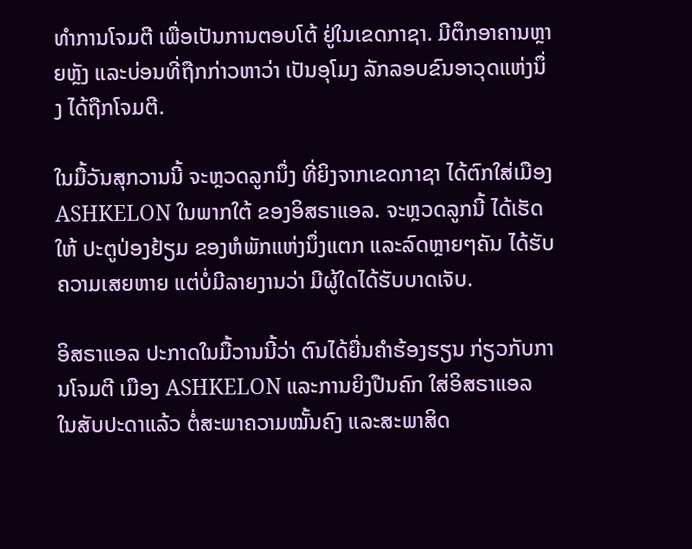ທຳການໂຈມຕີ ເພື່ອເປັນການຕອບໂຕ້ ຢູ່ໃນເຂດກາຊາ. ມີຕຶກອາຄານຫຼາຍຫຼັງ ແລະບ່ອນທີ່ຖືກກ່າວຫາວ່າ ເປັນອຸໂມງ ລັກລອບຂົນອາວຸດແຫ່ງນຶ່ງ ໄດ້ຖືກໂຈມຕີ.

ໃນມື້ວັນສຸກວານນີ້ ຈະຫຼວດລູກນຶ່ງ ທີ່ຍິງຈາກເຂດກາຊາ ໄດ້ຕົກໃສ່ເມືອງ ASHKELON ໃນພາກໃຕ້ ຂອງອິສຣາແອລ. ຈະຫຼວດລູກນີ້ ໄດ້ເຮັດໃຫ້ ປະຕູປ່ອງຢ້ຽມ ຂອງຫໍພັກແຫ່ງນຶ່ງແຕກ ແລະລົດຫຼາຍໆຄັນ ໄດ້ຮັບຄວາມເສຍຫາຍ ແຕ່ບໍ່ມີລາຍງານວ່າ ມີຜູ້ໃດໄດ້ຮັບບາດເຈັບ.

ອິສຣາແອລ ປະກາດໃນມື້ວານນີ້ວ່າ ຕົນໄດ້ຍື່ນຄຳຮ້ອງຮຽນ ກ່ຽວກັບການໂຈມຕີ ເມືອງ ASHKELON ແລະການຍິງປືນຄົກ ໃສ່ອິສຣາແອລ ໃນສັບປະດາແລ້ວ ຕໍ່ສະພາຄວາມໝັ້ນຄົງ ແລະສະພາສິດ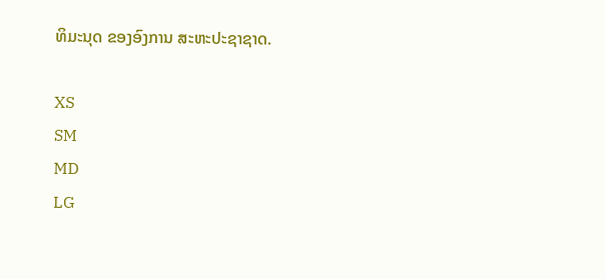ທິມະນຸດ ຂອງອົງການ ສະຫະປະຊາຊາດ.

XS
SM
MD
LG